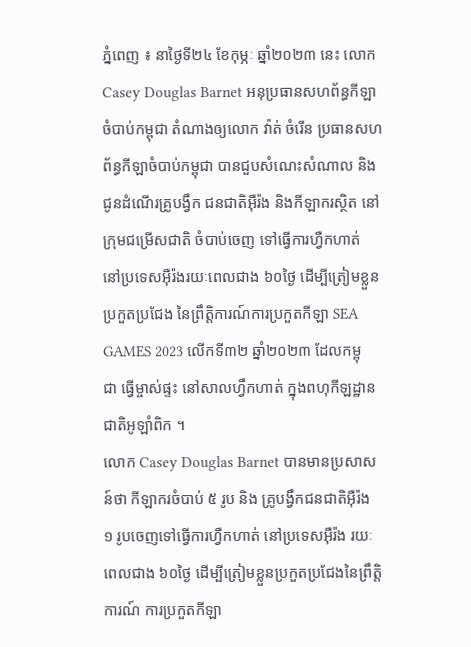ភ្នំពេញ ៖ នាថ្ងៃទី២៤ ខែកុម្ភៈ ឆ្នាំ២០២៣ នេះ លោក Casey Douglas Barnet អនុប្រធានសហព័ន្ធកីឡា ចំបាប់កម្ពុជា តំណាងឲ្យលោក វ៉ាត់ ចំរើន ប្រធានសហព័ន្ធកីឡាចំបាប់កម្ពុជា បានជួបសំណេះសំណាល និង ជូនដំណើរគ្រូបង្វឹក ជនជាតិអ៊ឺរ៉ង និងកីឡាករស្ថិត នៅក្រុមជម្រើសជាតិ ចំបាប់ចេញ ទៅធ្វើការហ្វឺកហាត់ នៅប្រទេសអ៊ឺរ៉ងរយៈពេលជាង ៦០ថ្ងៃ ដើម្បីត្រៀមខ្លួនប្រកួតប្រជែង នៃព្រឹត្តិការណ៍ការប្រកួតកីឡា SEA GAMES 2023 លើកទី៣២ ឆ្នាំ២០២៣ ដែលកម្ពុជា ធ្វើម្ចាស់ផ្ទះ នៅសាលហ្វឹកហាត់ ក្នុងពហុកីឡដ្ឋានជាតិអូឡាំពិក ។
លោក Casey Douglas Barnet បានមានប្រសាសន៍ថា កីឡាករចំបាប់ ៥ រូប និង គ្រូបង្វឹកជនជាតិអ៊ឺរ៉ង ១ រូបចេញទៅធ្វើការហ្វឺកហាត់ នៅប្រទេសអ៊ឺរ៉ង រយៈពេលជាង ៦០ថ្ងៃ ដើម្បីត្រៀមខ្លួនប្រកួតប្រជែងនៃព្រឹត្តិការណ៍ ការប្រកួតកីឡា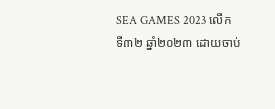SEA GAMES 2023 លើកទី៣២ ឆ្នាំ២០២៣ ដោយចាប់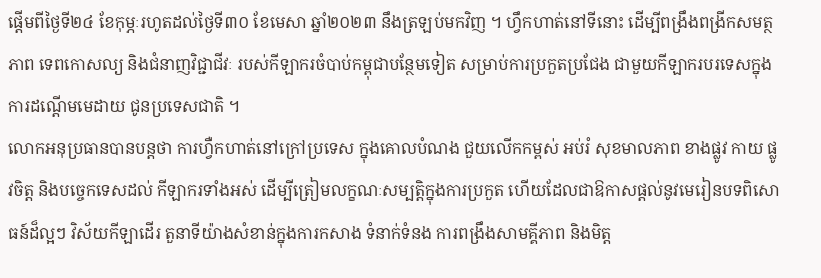ផ្តើមពីថ្ងៃទី២៤ ខែកុម្ភៈរហូតដល់ថ្ងៃទី៣០ ខែមេសា ឆ្នាំ២០២៣ នឹងត្រឡប់មកវិញ ។ ហ្វឹកហាត់នៅទីនោះ ដើម្បីពង្រឹងពង្រីកសមត្ថភាព ទេពកោសល្យ និងជំនាញវិជ្ជាជីវៈ របស់កីឡាករចំបាប់កម្ពុជាបន្ថែមទៀត សម្រាប់ការប្រកួតប្រជែង ជាមួយកីឡាករបរទេសក្នុង ការដណ្តើមមេដាយ ជូនប្រទេសជាតិ ។
លោកអនុប្រធានបានបន្តថា ការហ្វឺកហាត់នៅក្រៅប្រទេស ក្នុងគោលបំណង ជួយលើកកម្ពស់ អប់រំ សុខមាលភាព ខាងផ្លូវ កាយ ផ្លូវចិត្ត និងបច្ចេកទេសដល់ កីឡាករទាំងអស់ ដើម្បីត្រៀមលក្ខណៈសម្បត្តិក្នុងការប្រកួត ហើយដែលជាឱកាសផ្តល់នូវមេរៀនបទពិសោធន៍ដ៏ល្អៗ វិស័យកីឡាដើរ តួនាទីយ៉ាងសំខាន់ក្នុងការកសាង ទំនាក់ទំនង ការពង្រឹងសាមគ្គីភាព និងមិត្ត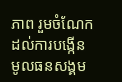ភាព រួមចំណែកដល់ការបង្កើន មូលធនសង្គម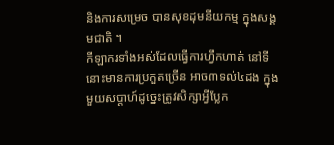និងការសម្រេច បានសុខដុមនីយកម្ម ក្នុងសង្គមជាតិ ។
កីឡាករទាំងអស់ដែលធ្វើការហ្វឹកហាត់ នៅទីនោះមានការប្រកួតច្រើន អាច៣ទល់៤ដង ក្នុងមួយសប្តាហ៍ដូច្នេះត្រូវសិក្សាអី្វប្លែក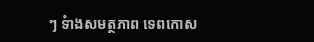ៗ ទំាងសមត្ថភាព ទេពកោស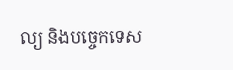ល្យ និងបច្ចេកទេស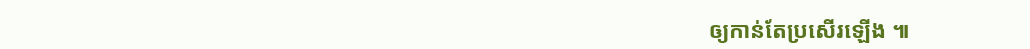ឲ្យកាន់តែប្រសើរឡើង ៕